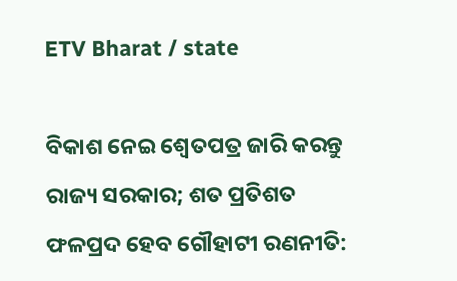ETV Bharat / state

ବିକାଶ ନେଇ ଶ୍ବେତପତ୍ର ଜାରି କରନ୍ତୁ ରାଜ୍ୟ ସରକାର; ଶତ ପ୍ରତିଶତ ଫଳପ୍ରଦ ହେବ ଗୌହାଟୀ ରଣନୀତି: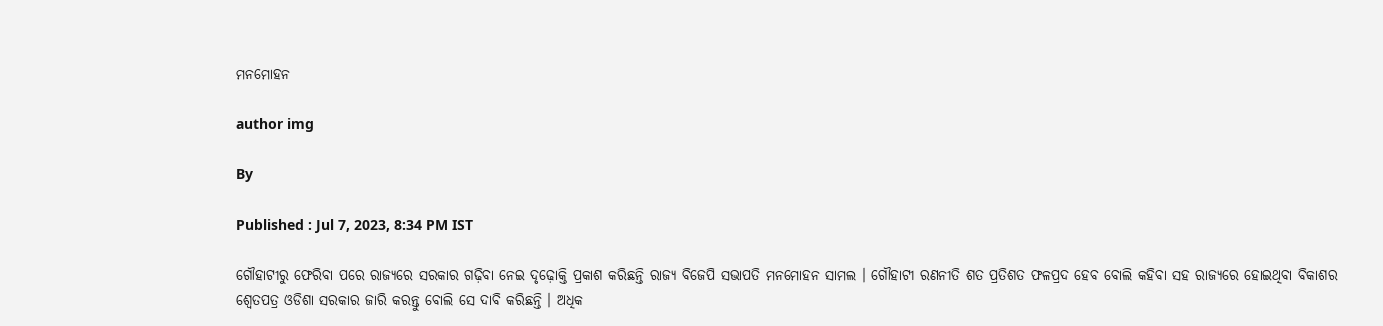ମନମୋହନ

author img

By

Published : Jul 7, 2023, 8:34 PM IST

ଗୌହାଟୀରୁ ଫେରିବା ପରେ ରାଜ୍ୟରେ ସରକାର ଗଢ଼ିବା ନେଇ ଦୃଢ଼ୋକ୍ତି ପ୍ରକାଶ କରିଛନ୍ତି ରାଜ୍ୟ ବିଜେପି ସଭାପତି ମନମୋହନ ସାମଲ । ଗୌହାଟୀ ରଣନୀତି ଶତ ପ୍ରତିଶତ ଫଳପ୍ରଦ ହେବ ବୋଲି କହିବା ସହ ରାଜ୍ୟରେ ହୋଇଥିବା ବିକାଶର ଶ୍ବେତପତ୍ର ଓଡିଶା ସରକାର ଜାରି କରନ୍ତୁ ବୋଲି ସେ ଦାବି କରିଛନ୍ତି । ଅଧିକ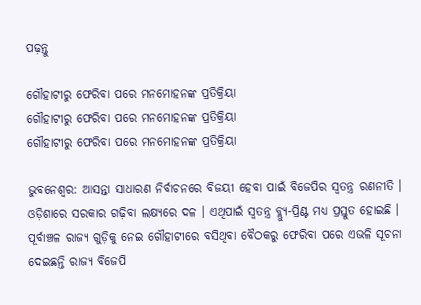ପଢ଼ନ୍ତୁ

ଗୌହାଟୀରୁ ଫେରିବା ପରେ ମନମୋହନଙ୍କ ପ୍ରତିକ୍ରିୟା
ଗୌହାଟୀରୁ ଫେରିବା ପରେ ମନମୋହନଙ୍କ ପ୍ରତିକ୍ରିୟା
ଗୌହାଟୀରୁ ଫେରିବା ପରେ ମନମୋହନଙ୍କ ପ୍ରତିକ୍ରିୟା

ଭୁବନେଶ୍ବର: ଆସନ୍ତା ସାଧାରଣ ନିର୍ବାଚନରେ ବିଜୟୀ ହେବା ପାଇଁ ବିଜେପିର ସ୍ବତନ୍ତ୍ର ରଣନୀତି । ଓଡ଼ିଶାରେ ସରକାର ଗଢ଼ିବା ଲକ୍ଷ୍ୟରେ ଦଳ । ଏଥିପାଇଁ ସ୍ବତନ୍ତ୍ର ବ୍ଲ୍ୟୁ-ପ୍ରିଣ୍ଟ ମଧ୍ୟ ପ୍ରସ୍ତୁତ ହୋଇଛି । ପୂର୍ବାଞ୍ଚଳ ରାଜ୍ୟ ଗୁଡ଼ିକୁ ନେଇ ଗୌହାଟୀରେ ବସିଥିବା ବୈଠକରୁ ଫେରିବା ପରେ ଏଭଳି ସୂଚନା ଦେଇଛନ୍ତି ରାଜ୍ୟ ବିଜେପି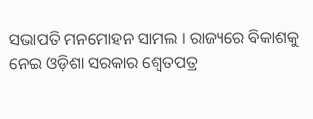ସଭାପତି ମନମୋହନ ସାମଲ । ରାଜ୍ୟରେ ବିକାଶକୁ ନେଇ ଓଡ଼ିଶା ସରକାର ଶ୍ବେତପତ୍ର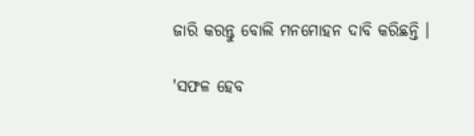ଜାରି କରନ୍ତୁ ବୋଲି ମନମୋହନ ଦାବି କରିଛନ୍ତି ।

'ସଫଳ ହେବ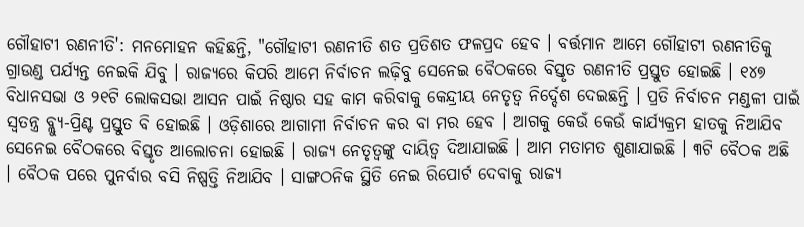ଗୌହାଟୀ ରଣନୀତି': ମନମୋହନ କହିଛନ୍ତି, "ଗୌହାଟୀ ରଣନୀତି ଶତ ପ୍ରତିଶତ ଫଳପ୍ରଦ ହେବ । ବର୍ତ୍ତମାନ ଆମେ ଗୌହାଟୀ ରଣନୀତିକୁ ଗ୍ରାଉଣ୍ଡ ପର୍ଯ୍ୟନ୍ତ ନେଇକି ଯିବୁ । ରାଜ୍ୟରେ କିପରି ଆମେ ନିର୍ବାଚନ ଲଢ଼ିବୁ ସେନେଇ ବୈଠକରେ ବିସ୍ତୃତ ରଣନୀତି ପ୍ରସ୍ତୁତ ହୋଇଛି । ୧୪୭ ବିଧାନସଭା ଓ ୨୧ଟି ଲୋକସଭା ଆସନ ପାଇଁ ନିଷ୍ଠାର ସହ କାମ କରିବାକୁ କେନ୍ଦ୍ରୀୟ ନେତୃତ୍ବ ନିର୍ଦ୍ଦେଶ ଦେଇଛନ୍ତି । ପ୍ରତି ନିର୍ବାଚନ ମଣ୍ଡଳୀ ପାଇଁ ସ୍ବତନ୍ତ୍ର ବ୍ଲ୍ୟୁ-ପ୍ରିଣ୍ଟ ପ୍ରସ୍ତୁତ ବି ହୋଇଛି । ଓଡ଼ିଶାରେ ଆଗାମୀ ନିର୍ବାଚନ କର ବା ମର ହେବ । ଆଗକୁ କେଉଁ କେଉଁ କାର୍ଯ୍ୟକ୍ରମ ହାତକୁ ନିଆଯିବ ସେନେଇ ବୈଠକରେ ବିସ୍ତୃତ ଆଲୋଚନା ହୋଇଛି । ରାଜ୍ୟ ନେତୃତ୍ବଙ୍କୁ ଦାୟିତ୍ବ ଦିଆଯାଇଛି । ଆମ ମତାମତ ଶୁଣାଯାଇଛି । ୩ଟି ବୈଠକ ଅଛି । ବୈଠକ ପରେ ପୁନର୍ବାର ବସି ନିଷ୍ପତ୍ତି ନିଆଯିବ । ସାଙ୍ଗଠନିକ ସ୍ଥିତି ନେଇ ରିପୋର୍ଟ ଦେବାକୁ ରାଜ୍ୟ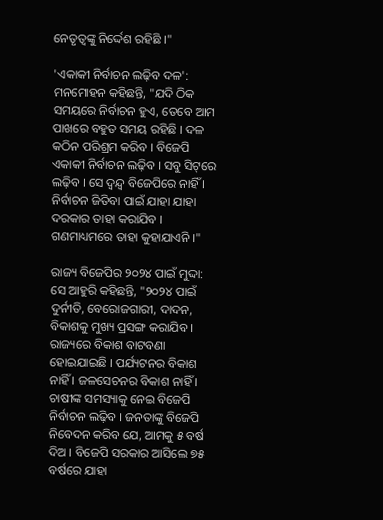ନେତୃତ୍ବଙ୍କୁ ନିର୍ଦ୍ଦେଶ ରହିଛି ।"

'ଏକାକୀ ନିର୍ବାଚନ ଲଢ଼ିବ ଦଳ': ମନମୋହନ କହିଛନ୍ତି, "ଯଦି ଠିକ ସମୟରେ ନିର୍ବାଚନ ହୁଏ, ତେବେ ଆମ ପାଖରେ ବହୁତ ସମୟ ରହିଛି । ଦଳ କଠିନ ପରିଶ୍ରମ କରିବ । ବିଜେପି ଏକାକୀ ନିର୍ବାଚନ ଲଢ଼ିବ । ସବୁ ସିଟ୍‌ରେ ଲଢ଼ିବ । ସେ ଦ୍ବନ୍ଦ୍ବ ବିଜେପିରେ ନାହିଁ । ନିର୍ବାଚନ ଜିତିବା ପାଇଁ ଯାହା ଯାହା ଦରକାର ତାହା କରାଯିବ । ଗଣମାଧ୍ୟମରେ ତାହା କୁହାଯାଏନି ।"

ରାଜ୍ୟ ବିଜେପିର ୨୦୨୪ ପାଇଁ ମୁଦ୍ଦା: ସେ ଆହୁରି କହିଛନ୍ତି, "୨୦୨୪ ପାଇଁ ଦୁର୍ନୀତି, ବେରୋଜଗାରୀ, ଦାଦନ, ବିକାଶକୁ ମୁଖ୍ୟ ପ୍ରସଙ୍ଗ କରାଯିବ । ରାଜ୍ୟରେ ବିକାଶ ବାଟବଣା ହୋଇଯାଇଛି । ପର୍ଯ୍ୟଟନର ବିକାଶ ନାହିଁ । ଜଳସେଚନର ବିକାଶ ନାହିଁ । ଚାଷୀଙ୍କ ସମସ୍ୟାକୁ ନେଇ ବିଜେପି ନିର୍ବାଚନ ଲଢ଼ିବ । ଜନତାଙ୍କୁ ବିଜେପି ନିବେଦନ କରିବ ଯେ, ଆମକୁ ୫ ବର୍ଷ ଦିଅ । ବିଜେପି ସରକାର ଆସିଲେ ୭୫ ବର୍ଷରେ ଯାହା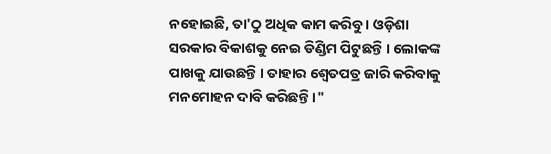ନହୋଇଛି, ତା'ଠୁ ଅଧିକ କାମ କରିବୁ । ଓଡ଼ିଶା ସରକାର ବିକାଶକୁ ନେଇ ଡିଣ୍ଡିମ ପିଟୁଛନ୍ତି । ଲୋକଙ୍କ ପାଖକୁ ଯାଉଛନ୍ତି । ତାହାର ଶ୍ବେତପତ୍ର ଜାରି କରିବାକୁ ମନମୋହନ ଦାବି କରିଛନ୍ତି ।"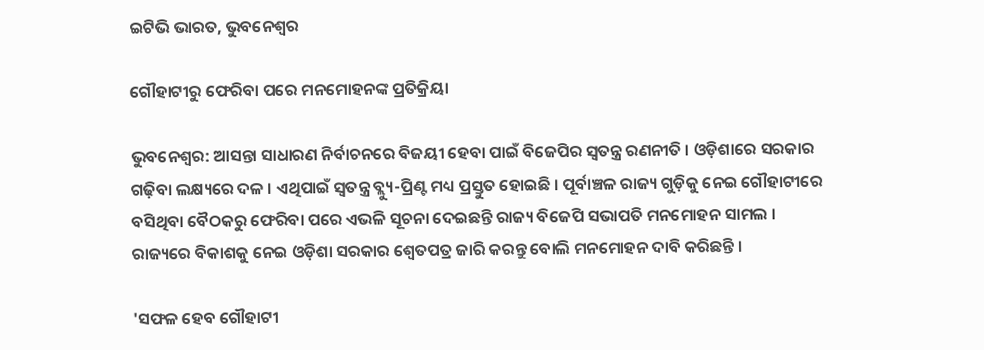ଇଟିଭି ଭାରତ, ଭୁବନେଶ୍ବର

ଗୌହାଟୀରୁ ଫେରିବା ପରେ ମନମୋହନଙ୍କ ପ୍ରତିକ୍ରିୟା

ଭୁବନେଶ୍ବର: ଆସନ୍ତା ସାଧାରଣ ନିର୍ବାଚନରେ ବିଜୟୀ ହେବା ପାଇଁ ବିଜେପିର ସ୍ବତନ୍ତ୍ର ରଣନୀତି । ଓଡ଼ିଶାରେ ସରକାର ଗଢ଼ିବା ଲକ୍ଷ୍ୟରେ ଦଳ । ଏଥିପାଇଁ ସ୍ବତନ୍ତ୍ର ବ୍ଲ୍ୟୁ-ପ୍ରିଣ୍ଟ ମଧ୍ୟ ପ୍ରସ୍ତୁତ ହୋଇଛି । ପୂର୍ବାଞ୍ଚଳ ରାଜ୍ୟ ଗୁଡ଼ିକୁ ନେଇ ଗୌହାଟୀରେ ବସିଥିବା ବୈଠକରୁ ଫେରିବା ପରେ ଏଭଳି ସୂଚନା ଦେଇଛନ୍ତି ରାଜ୍ୟ ବିଜେପି ସଭାପତି ମନମୋହନ ସାମଲ । ରାଜ୍ୟରେ ବିକାଶକୁ ନେଇ ଓଡ଼ିଶା ସରକାର ଶ୍ବେତପତ୍ର ଜାରି କରନ୍ତୁ ବୋଲି ମନମୋହନ ଦାବି କରିଛନ୍ତି ।

'ସଫଳ ହେବ ଗୌହାଟୀ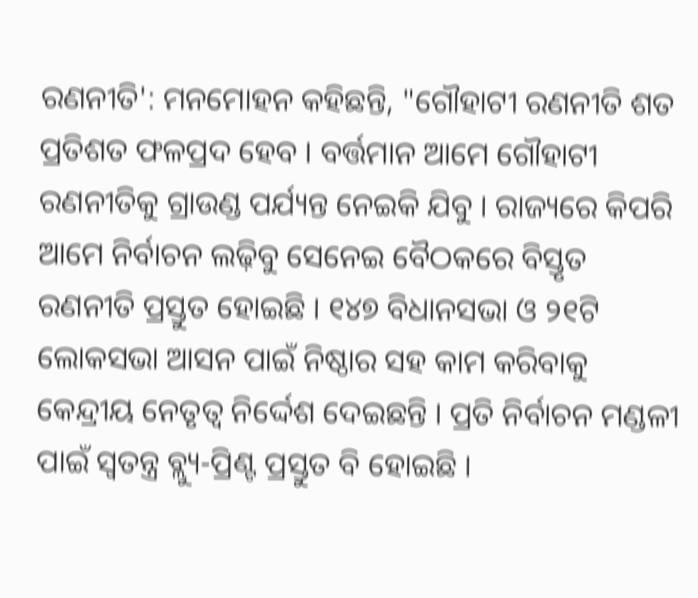ରଣନୀତି': ମନମୋହନ କହିଛନ୍ତି, "ଗୌହାଟୀ ରଣନୀତି ଶତ ପ୍ରତିଶତ ଫଳପ୍ରଦ ହେବ । ବର୍ତ୍ତମାନ ଆମେ ଗୌହାଟୀ ରଣନୀତିକୁ ଗ୍ରାଉଣ୍ଡ ପର୍ଯ୍ୟନ୍ତ ନେଇକି ଯିବୁ । ରାଜ୍ୟରେ କିପରି ଆମେ ନିର୍ବାଚନ ଲଢ଼ିବୁ ସେନେଇ ବୈଠକରେ ବିସ୍ତୃତ ରଣନୀତି ପ୍ରସ୍ତୁତ ହୋଇଛି । ୧୪୭ ବିଧାନସଭା ଓ ୨୧ଟି ଲୋକସଭା ଆସନ ପାଇଁ ନିଷ୍ଠାର ସହ କାମ କରିବାକୁ କେନ୍ଦ୍ରୀୟ ନେତୃତ୍ବ ନିର୍ଦ୍ଦେଶ ଦେଇଛନ୍ତି । ପ୍ରତି ନିର୍ବାଚନ ମଣ୍ଡଳୀ ପାଇଁ ସ୍ବତନ୍ତ୍ର ବ୍ଲ୍ୟୁ-ପ୍ରିଣ୍ଟ ପ୍ରସ୍ତୁତ ବି ହୋଇଛି ।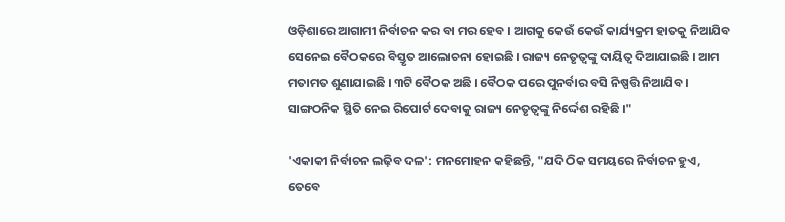ଓଡ଼ିଶାରେ ଆଗାମୀ ନିର୍ବାଚନ କର ବା ମର ହେବ । ଆଗକୁ କେଉଁ କେଉଁ କାର୍ଯ୍ୟକ୍ରମ ହାତକୁ ନିଆଯିବ ସେନେଇ ବୈଠକରେ ବିସ୍ତୃତ ଆଲୋଚନା ହୋଇଛି । ରାଜ୍ୟ ନେତୃତ୍ବଙ୍କୁ ଦାୟିତ୍ବ ଦିଆଯାଇଛି । ଆମ ମତାମତ ଶୁଣାଯାଇଛି । ୩ଟି ବୈଠକ ଅଛି । ବୈଠକ ପରେ ପୁନର୍ବାର ବସି ନିଷ୍ପତ୍ତି ନିଆଯିବ । ସାଙ୍ଗଠନିକ ସ୍ଥିତି ନେଇ ରିପୋର୍ଟ ଦେବାକୁ ରାଜ୍ୟ ନେତୃତ୍ବଙ୍କୁ ନିର୍ଦ୍ଦେଶ ରହିଛି ।"

'ଏକାକୀ ନିର୍ବାଚନ ଲଢ଼ିବ ଦଳ': ମନମୋହନ କହିଛନ୍ତି, "ଯଦି ଠିକ ସମୟରେ ନିର୍ବାଚନ ହୁଏ, ତେବେ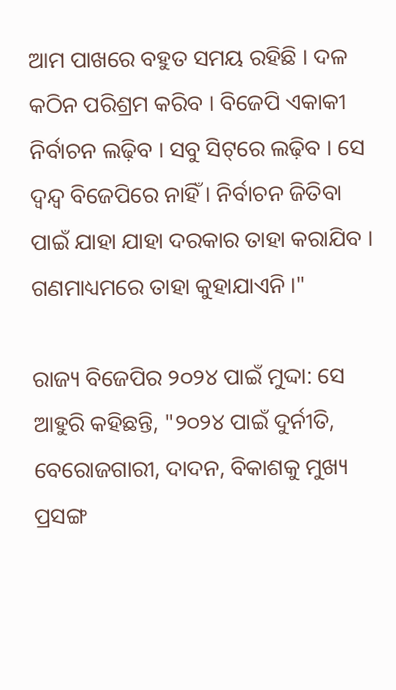ଆମ ପାଖରେ ବହୁତ ସମୟ ରହିଛି । ଦଳ କଠିନ ପରିଶ୍ରମ କରିବ । ବିଜେପି ଏକାକୀ ନିର୍ବାଚନ ଲଢ଼ିବ । ସବୁ ସିଟ୍‌ରେ ଲଢ଼ିବ । ସେ ଦ୍ବନ୍ଦ୍ବ ବିଜେପିରେ ନାହିଁ । ନିର୍ବାଚନ ଜିତିବା ପାଇଁ ଯାହା ଯାହା ଦରକାର ତାହା କରାଯିବ । ଗଣମାଧ୍ୟମରେ ତାହା କୁହାଯାଏନି ।"

ରାଜ୍ୟ ବିଜେପିର ୨୦୨୪ ପାଇଁ ମୁଦ୍ଦା: ସେ ଆହୁରି କହିଛନ୍ତି, "୨୦୨୪ ପାଇଁ ଦୁର୍ନୀତି, ବେରୋଜଗାରୀ, ଦାଦନ, ବିକାଶକୁ ମୁଖ୍ୟ ପ୍ରସଙ୍ଗ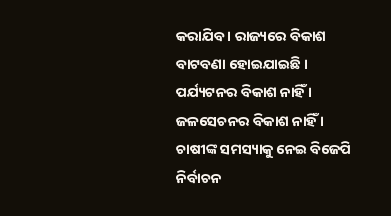କରାଯିବ । ରାଜ୍ୟରେ ବିକାଶ ବାଟବଣା ହୋଇଯାଇଛି । ପର୍ଯ୍ୟଟନର ବିକାଶ ନାହିଁ । ଜଳସେଚନର ବିକାଶ ନାହିଁ । ଚାଷୀଙ୍କ ସମସ୍ୟାକୁ ନେଇ ବିଜେପି ନିର୍ବାଚନ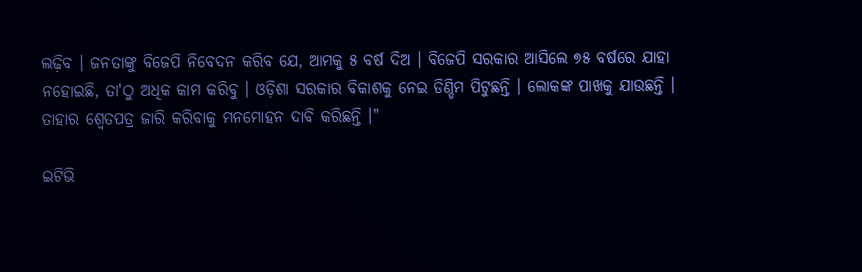ଲଢ଼ିବ । ଜନତାଙ୍କୁ ବିଜେପି ନିବେଦନ କରିବ ଯେ, ଆମକୁ ୫ ବର୍ଷ ଦିଅ । ବିଜେପି ସରକାର ଆସିଲେ ୭୫ ବର୍ଷରେ ଯାହା ନହୋଇଛି, ତା'ଠୁ ଅଧିକ କାମ କରିବୁ । ଓଡ଼ିଶା ସରକାର ବିକାଶକୁ ନେଇ ଡିଣ୍ଡିମ ପିଟୁଛନ୍ତି । ଲୋକଙ୍କ ପାଖକୁ ଯାଉଛନ୍ତି । ତାହାର ଶ୍ବେତପତ୍ର ଜାରି କରିବାକୁ ମନମୋହନ ଦାବି କରିଛନ୍ତି ।"

ଇଟିଭି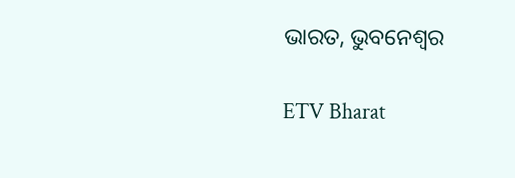ଭାରତ, ଭୁବନେଶ୍ବର

ETV Bharat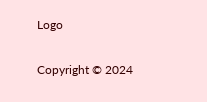Logo

Copyright © 2024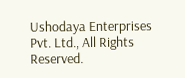Ushodaya Enterprises Pvt. Ltd., All Rights Reserved.